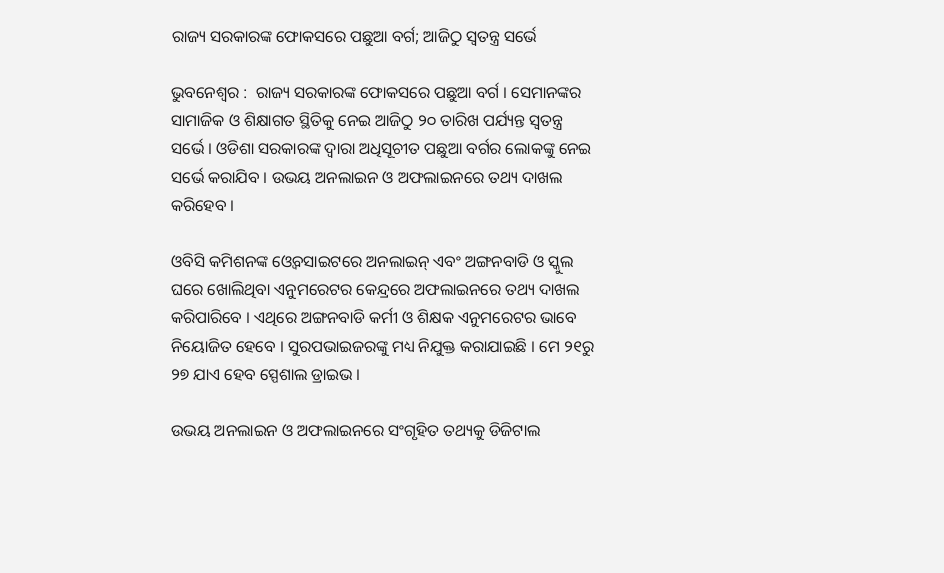ରାଜ୍ୟ ସରକାରଙ୍କ ଫୋକସରେ ପଛୁଆ ବର୍ଗ; ଆଜିଠୁ ସ୍ୱତନ୍ତ୍ର ସର୍ଭେ

ଭୁବନେଶ୍ୱର :  ରାଜ୍ୟ ସରକାରଙ୍କ ଫୋକସରେ ପଛୁଆ ବର୍ଗ । ସେମାନଙ୍କର ସାମାଜିକ ଓ ଶିକ୍ଷାଗତ ସ୍ଥିତିକୁ ନେଇ ଆଜିଠୁ ୨୦ ତାରିଖ ପର୍ଯ୍ୟନ୍ତ ସ୍ବତନ୍ତ୍ର ସର୍ଭେ । ଓଡିଶା ସରକାରଙ୍କ ଦ୍ବାରା ଅଧିସୂଚୀତ ପଛୁଆ ବର୍ଗର ଲୋକଙ୍କୁ ନେଇ ସର୍ଭେ କରାଯିବ । ଉଭୟ ଅନଲାଇନ ଓ ଅଫଲାଇନରେ ତଥ୍ୟ ଦାଖଲ କରିହେବ ।

ଓବିସି କମିଶନଙ୍କ ଓ୍ବେବସାଇଟରେ ଅନଲାଇନ୍ ଏବଂ ଅଙ୍ଗନବାଡି ଓ ସ୍କୁଲ ଘରେ ଖୋଲିଥିବା ଏନୁମରେଟର କେନ୍ଦ୍ରରେ ଅଫଲାଇନରେ ତଥ୍ୟ ଦାଖଲ କରିପାରିବେ । ଏଥିରେ ଅଙ୍ଗନବାଡି କର୍ମୀ ଓ ଶିକ୍ଷକ ଏନୁମରେଟର ଭାବେ ନିୟୋଜିତ ହେବେ । ସୁରପଭାଇଜରଙ୍କୁ ମଧ୍ୟ ନିଯୁକ୍ତ କରାଯାଇଛି । ମେ ୨୧ରୁ ୨୭ ଯାଏ ହେବ ସ୍ପେଶାଲ ଡ୍ରାଇଭ ।

ଉଭୟ ଅନଲାଇନ ଓ ଅଫଲାଇନରେ ସଂଗୃହିତ ତଥ୍ୟକୁ ଡିଜିଟାଲ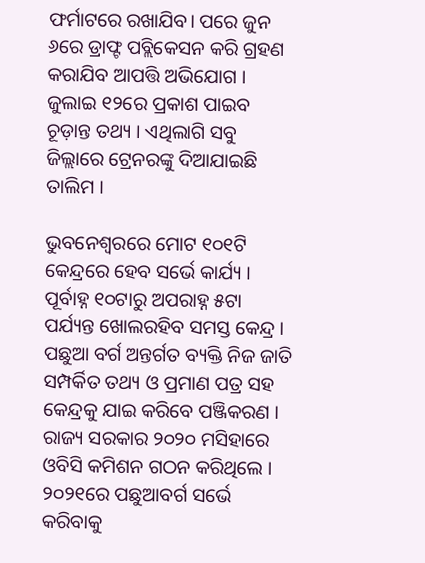ଫର୍ମାଟରେ ରଖାଯିବ। ପରେ ଜୁନ ୬ରେ ଡ୍ରାଫ୍ଟ ପବ୍ଲିକେସନ କରି ଗ୍ରହଣ କରାଯିବ ଆପତ୍ତି ଅଭିଯୋଗ । ଜୁଲାଇ ୧୨ରେ ପ୍ରକାଶ ପାଇବ ଚୂଡ଼ାନ୍ତ ତଥ୍ୟ । ଏଥିଲାଗି ସବୁ ଜିଲ୍ଲାରେ ଟ୍ରେନରଙ୍କୁ ଦିଆଯାଇଛି ତାଲିମ ।

ଭୁବନେଶ୍ବରରେ ମୋଟ ୧୦୧ଟି କେନ୍ଦ୍ରରେ ହେବ ସର୍ଭେ କାର୍ଯ୍ୟ । ପୂର୍ବାହ୍ନ ୧୦ଟାରୁ ଅପରାହ୍ନ ୫ଟା ପର୍ଯ୍ୟନ୍ତ ଖୋଲରହିବ ସମସ୍ତ କେନ୍ଦ୍ର । ପଛୁଆ ବର୍ଗ ଅନ୍ତର୍ଗତ ବ୍ୟକ୍ତି ନିଜ ଜାତି ସମ୍ପର୍କିତ ତଥ୍ୟ ଓ ପ୍ରମାଣ ପତ୍ର ସହ କେନ୍ଦ୍ରକୁ ଯାଇ କରିବେ ପଞ୍ଜିକରଣ । ରାଜ୍ୟ ସରକାର ୨୦୨୦ ମସିହାରେ ଓବିସି କମିଶନ ଗଠନ କରିଥିଲେ । ୨୦୨୧ରେ ପଛୁଆବର୍ଗ ସର୍ଭେ କରିବାକୁ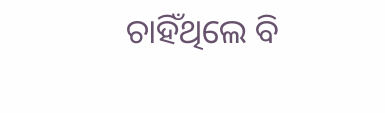ଚାହିଁଥିଲେ ବି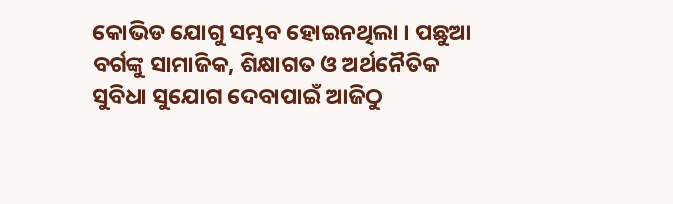କୋଭିଡ ଯୋଗୁ ସମ୍ଭବ ହୋଇନଥିଲା । ପଛୁଆ ବର୍ଗଙ୍କୁ ସାମାଜିକ, ଶିକ୍ଷାଗତ ଓ ଅର୍ଥନୈତିକ ସୁବିଧା ସୁଯୋଗ ଦେବାପାଇଁ ଆଜିଠୁ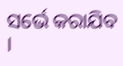ସର୍ଭେ କରାଯିବ ।